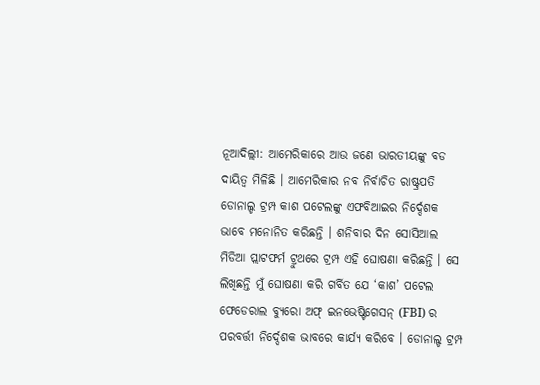ନୂଆଦିଲ୍ଲୀ: ଆମେରିକାରେ ଆଉ ଜଣେ ଭାରତୀୟଙ୍କୁ ବଡ ଦାୟିତ୍ବ ମିଳିଛି । ଆମେରିକାର ନବ ନିର୍ବାଚିତ ରାଷ୍ଟ୍ରପତି ଡୋନାଲ୍ଡ ଟ୍ରମ୍ପ କାଶ ପଟେଲଙ୍କୁ ଏଫବିଆଇର ନିର୍ଦ୍ଦେଶକ ଭାବେ ମନୋନିତ କରିଛନ୍ତି । ଶନିବାର ଦିନ ସୋସିଆଲ ମିଡିଆ ପ୍ଲାଟଫର୍ମ ଟ୍ରୁଥରେ ଟ୍ରମ୍ପ ଏହି ଘୋଷଣା କରିଛନ୍ତି । ସେ ଲିଖିଛନ୍ତି ମୁଁ ଘୋଷଣା କରି ଗର୍ବିତ ଯେ ‘କାଶ’ ପଟେଲ ଫେଡେରାଲ ବ୍ୟୁରୋ ଅଫ୍ ଇନଭେଷ୍ଟିଗେସନ୍ (FBI) ର ପରବର୍ତ୍ତୀ ନିର୍ଦ୍ଦେଶକ ଭାବରେ କାର୍ଯ୍ୟ କରିବେ । ଡୋନାଲ୍ଡ ଟ୍ରମ୍ପ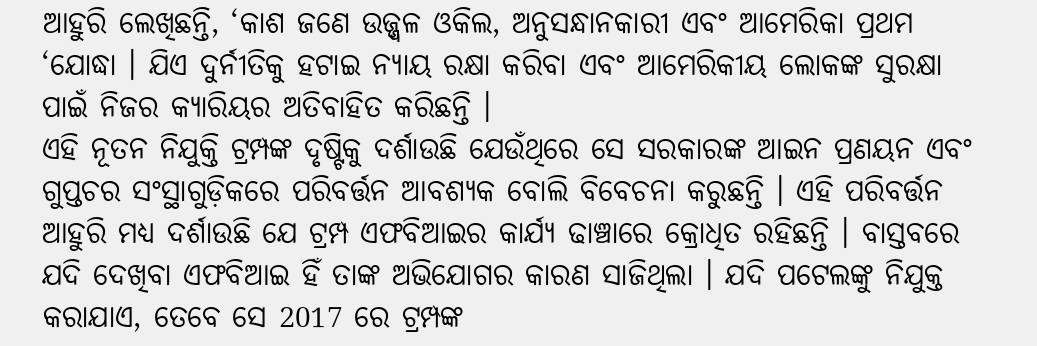ଆହୁରି ଲେଖିଛନ୍ତି, ‘କାଶ ଜଣେ ଉଜ୍ଜ୍ୱଳ ଓକିଲ, ଅନୁସନ୍ଧାନକାରୀ ଏବଂ ଆମେରିକା ପ୍ରଥମ ‘ଯୋଦ୍ଧା । ଯିଏ ଦୁର୍ନୀତିକୁ ହଟାଇ ନ୍ୟାୟ ରକ୍ଷା କରିବା ଏବଂ ଆମେରିକୀୟ ଲୋକଙ୍କ ସୁରକ୍ଷା ପାଇଁ ନିଜର କ୍ୟାରିୟର ଅତିବାହିତ କରିଛନ୍ତି ।
ଏହି ନୂତନ ନିଯୁକ୍ତି ଟ୍ରମ୍ପଙ୍କ ଦୃଷ୍ଟିକୁ ଦର୍ଶାଉଛି ଯେଉଁଥିରେ ସେ ସରକାରଙ୍କ ଆଇନ ପ୍ରଣୟନ ଏବଂ ଗୁପ୍ତଚର ସଂସ୍ଥାଗୁଡ଼ିକରେ ପରିବର୍ତ୍ତନ ଆବଶ୍ୟକ ବୋଲି ବିବେଚନା କରୁଛନ୍ତି । ଏହି ପରିବର୍ତ୍ତନ ଆହୁରି ମଧ୍ୟ ଦର୍ଶାଉଛି ଯେ ଟ୍ରମ୍ପ ଏଫବିଆଇର କାର୍ଯ୍ୟ ଢାଞ୍ଚାରେ କ୍ରୋଧିତ ରହିଛନ୍ତି । ବାସ୍ତବରେ ଯଦି ଦେଖିବା ଏଫବିଆଇ ହିଁ ତାଙ୍କ ଅଭିଯୋଗର କାରଣ ସାଜିଥିଲା । ଯଦି ପଟେଲଙ୍କୁ ନିଯୁକ୍ତ କରାଯାଏ, ତେବେ ସେ 2017 ରେ ଟ୍ରମ୍ପଙ୍କ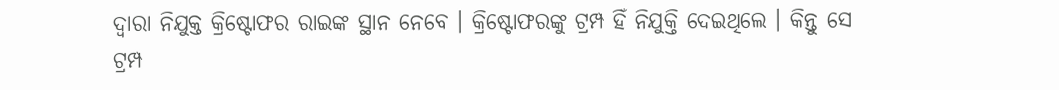ଦ୍ୱାରା ନିଯୁକ୍ତ କ୍ରିଷ୍ଟୋଫର ରାଇଙ୍କ ସ୍ଥାନ ନେବେ । କ୍ରିଷ୍ଟୋଫରଙ୍କୁ ଟ୍ରମ୍ପ ହିଁ ନିଯୁକ୍ତି ଦେଇଥିଲେ । କିନ୍ତୁ ସେ ଟ୍ରମ୍ପ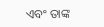ଏବଂ ତାଙ୍କ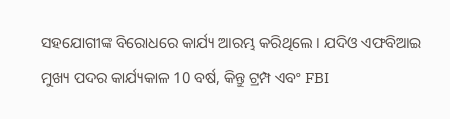ସହଯୋଗୀଙ୍କ ବିରୋଧରେ କାର୍ଯ୍ୟ ଆରମ୍ଭ କରିଥିଲେ । ଯଦିଓ ଏଫବିଆଇ ମୁଖ୍ୟ ପଦର କାର୍ଯ୍ୟକାଳ 10 ବର୍ଷ, କିନ୍ତୁ ଟ୍ରମ୍ପ ଏବଂ FBI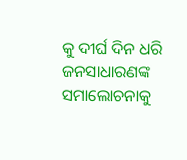କୁ ଦୀର୍ଘ ଦିନ ଧରି ଜନସାଧାରଣଙ୍କ ସମାଲୋଚନାକୁ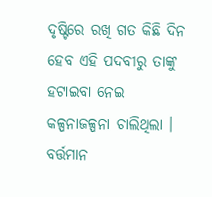ଦୃଷ୍ଟିରେ ରଖି ଗତ କିଛି ଦିନ ହେବ ଏହି ପଦବୀରୁ ତାଙ୍କୁ ହଟାଇବା ନେଇ କଳ୍ପନାଜଳ୍ପନା ଚାଲିଥିଲା । ବର୍ତ୍ତମାନ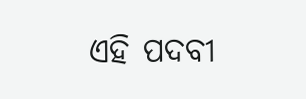ଏହି ପଦବୀ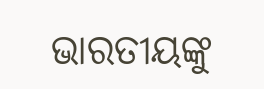ଭାରତୀୟଙ୍କୁ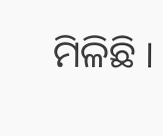ମିଳିଛି ।